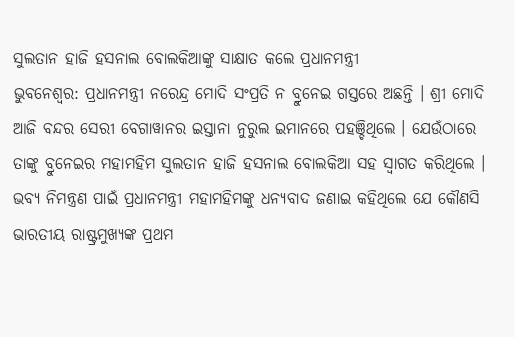ସୁଲତାନ ହାଜି ହସନାଲ ବୋଲକିଆଙ୍କୁ ସାକ୍ଷାତ କଲେ ପ୍ରଧାନମନ୍ତ୍ରୀ
ଭୁବନେଶ୍ୱର: ପ୍ରଧାନମନ୍ତ୍ରୀ ନରେନ୍ଦ୍ର ମୋଦି ସଂପ୍ରତି ନ ବ୍ରୁନେଇ ଗସ୍ତରେ ଅଛନ୍ତି । ଶ୍ରୀ ମୋଦି ଆଜି ବନ୍ଦର ସେରୀ ବେଗାୱାନର ଇସ୍ତାନା ନୁରୁଲ ଇମାନରେ ପହଞ୍ଚିଥିଲେ । ଯେଉଁଠାରେ ତାଙ୍କୁ ବ୍ରୁନେଇର ମହାମହିମ ସୁଲତାନ ହାଜି ହସନାଲ ବୋଲକିଆ ସହ ସ୍ୱାଗତ କରିଥିଲେ । ଭବ୍ୟ ନିମନ୍ତ୍ରଣ ପାଇଁ ପ୍ରଧାନମନ୍ତ୍ରୀ ମହାମହିମଙ୍କୁ ଧନ୍ୟବାଦ ଜଣାଇ କହିଥିଲେ ଯେ କୌଣସି ଭାରତୀୟ ରାଷ୍ଟ୍ରମୁଖ୍ୟଙ୍କ ପ୍ରଥମ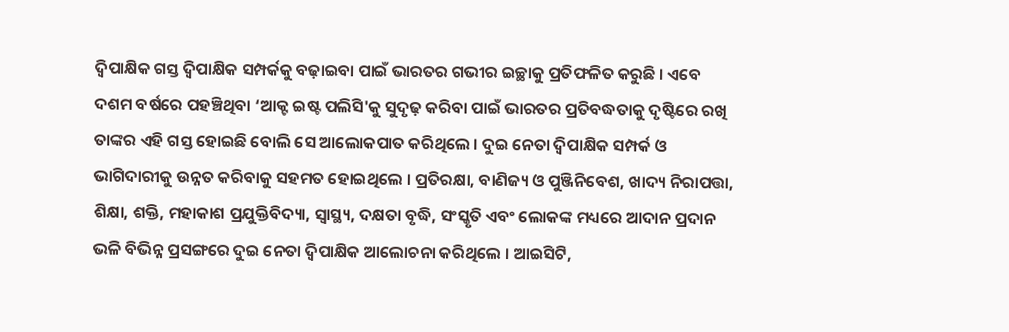ଦ୍ୱିପାକ୍ଷିକ ଗସ୍ତ ଦ୍ୱିପାକ୍ଷିକ ସମ୍ପର୍କକୁ ବଢ଼ାଇବା ପାଇଁ ଭାରତର ଗଭୀର ଇଚ୍ଛାକୁ ପ୍ରତିଫଳିତ କରୁଛି । ଏବେ ଦଶମ ବର୍ଷରେ ପହଞ୍ଚିଥିବା ‘ଆକ୍ଟ ଇଷ୍ଟ ପଲିସି'କୁ ସୁଦୃଢ଼ କରିବା ପାଇଁ ଭାରତର ପ୍ରତିବଦ୍ଧତାକୁ ଦୃଷ୍ଟିରେ ରଖି ତାଙ୍କର ଏହି ଗସ୍ତ ହୋଇଛି ବୋଲି ସେ ଆଲୋକପାତ କରିଥିଲେ । ଦୁଇ ନେତା ଦ୍ୱିପାକ୍ଷିକ ସମ୍ପର୍କ ଓ ଭାଗିଦାରୀକୁ ଉନ୍ନତ କରିବାକୁ ସହମତ ହୋଇଥିଲେ । ପ୍ରତିରକ୍ଷା, ବାଣିଜ୍ୟ ଓ ପୁଞ୍ଜିନିବେଶ, ଖାଦ୍ୟ ନିରାପତ୍ତା, ଶିକ୍ଷା, ଶକ୍ତି, ମହାକାଶ ପ୍ରଯୁକ୍ତିବିଦ୍ୟା, ସ୍ୱାସ୍ଥ୍ୟ, ଦକ୍ଷତା ବୃଦ୍ଧି, ସଂସ୍କୃତି ଏବଂ ଲୋକଙ୍କ ମଧ୍ୟରେ ଆଦାନ ପ୍ରଦାନ ଭଳି ବିଭିନ୍ନ ପ୍ରସଙ୍ଗରେ ଦୁଇ ନେତା ଦ୍ୱିପାକ୍ଷିକ ଆଲୋଚନା କରିଥିଲେ । ଆଇସିଟି,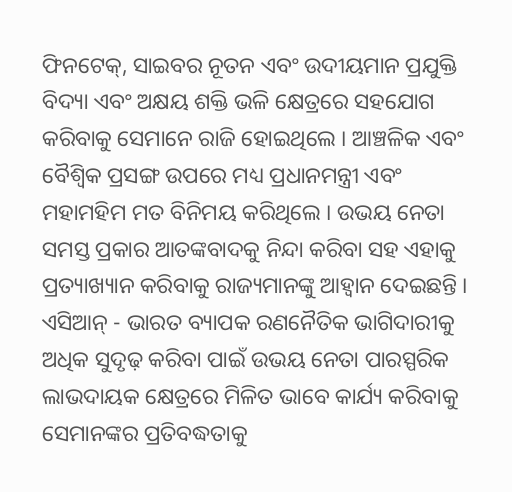ଫିନଟେକ୍, ସାଇବର ନୂତନ ଏବଂ ଉଦୀୟମାନ ପ୍ରଯୁକ୍ତି ବିଦ୍ୟା ଏବଂ ଅକ୍ଷୟ ଶକ୍ତି ଭଳି କ୍ଷେତ୍ରରେ ସହଯୋଗ କରିବାକୁ ସେମାନେ ରାଜି ହୋଇଥିଲେ । ଆଞ୍ଚଳିକ ଏବଂ ବୈଶ୍ୱିକ ପ୍ରସଙ୍ଗ ଉପରେ ମଧ୍ୟ ପ୍ରଧାନମନ୍ତ୍ରୀ ଏବଂ ମହାମହିମ ମତ ବିନିମୟ କରିଥିଲେ । ଉଭୟ ନେତା ସମସ୍ତ ପ୍ରକାର ଆତଙ୍କବାଦକୁ ନିନ୍ଦା କରିବା ସହ ଏହାକୁ ପ୍ରତ୍ୟାଖ୍ୟାନ କରିବାକୁ ରାଜ୍ୟମାନଙ୍କୁ ଆହ୍ୱାନ ଦେଇଛନ୍ତି । ଏସିଆନ୍ - ଭାରତ ବ୍ୟାପକ ରଣନୈତିକ ଭାଗିଦାରୀକୁ ଅଧିକ ସୁଦୃଢ଼ କରିବା ପାଇଁ ଉଭୟ ନେତା ପାରସ୍ପରିକ ଲାଭଦାୟକ କ୍ଷେତ୍ରରେ ମିଳିତ ଭାବେ କାର୍ଯ୍ୟ କରିବାକୁ ସେମାନଙ୍କର ପ୍ରତିବଦ୍ଧତାକୁ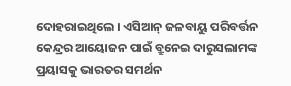ଦୋହରାଇଥିଲେ । ଏସିଆନ୍ ଜଳବାୟୁ ପରିବର୍ତ୍ତନ କେନ୍ଦ୍ରର ଆୟୋଜନ ପାଇଁ ବ୍ରୁନେଇ ଦାରୁସଲାମଙ୍କ ପ୍ରୟାସକୁ ଭାରତର ସମର୍ଥନ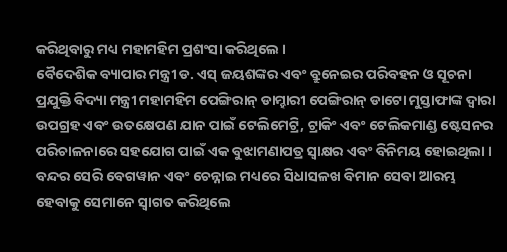କରିଥିବାରୁ ମଧ୍ୟ ମହାମହିମ ପ୍ରଶଂସା କରିଥିଲେ ।
ବୈଦେଶିକ ବ୍ୟାପାର ମନ୍ତ୍ରୀ ଡ. ଏସ୍ ଜୟଶଙ୍କର ଏବଂ ବ୍ରୁନେଇର ପରିବହନ ଓ ସୂଚନା ପ୍ରଯୁକ୍ତି ବିଦ୍ୟା ମନ୍ତ୍ରୀ ମହାମହିମ ପେଙ୍ଗିରାନ୍ ଡାମ୍ହାରୀ ପେଙ୍ଗିରାନ୍ ଡାଟୋ ମୁସ୍ତାଫାଙ୍କ ଦ୍ୱାରା ଉପଗ୍ରହ ଏବଂ ଉତକ୍ଷେପଣ ଯାନ ପାଇଁ ଟେଲିମେଟ୍ରି, ଟ୍ରାକିଂ ଏବଂ ଟେଲିକମାଣ୍ଡ ଷ୍ଟେସନର ପରିଚାଳନାରେ ସହଯୋଗ ପାଇଁ ଏକ ବୁଝାମଣାପତ୍ର ସ୍ୱାକ୍ଷର ଏବଂ ବିନିମୟ ହୋଇଥିଲା । ବନ୍ଦର ସେରି ବେଗୱାନ ଏବଂ ଚେନ୍ନାଇ ମଧ୍ୟରେ ସିଧାସଳଖ ବିମାନ ସେବା ଆରମ୍ଭ ହେବାକୁ ସେମାନେ ସ୍ୱାଗତ କରିଥିଲେ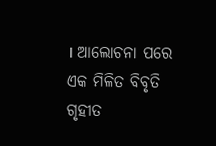। ଆଲୋଚନା ପରେ ଏକ ମିଳିତ ବିବୃତି ଗୃହୀତ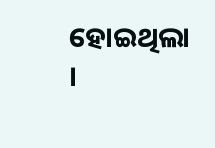ହୋଇଥିଲା ।